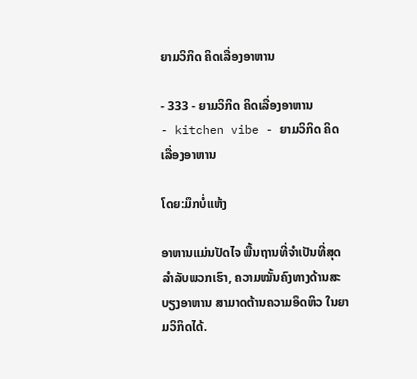ຍາມວິກິດ ຄິດເລື່ອງອາຫານ

- 333 - ຍາມວິກິດ ຄິດເລື່ອງອາຫານ
- kitchen vibe - ຍາມວິກິດ ຄິດເລື່ອງອາຫານ

ໂດຍ:ມຶກບໍ່ແຫ້ງ

ອາຫານແມ່ນປັດໄຈ ພື້ນຖານທີ່ຈຳເປັນທີ່ສຸດລຳລັບພວກເຮົາ, ຄວາມໝັ້ນຄົງທາງດ້ານສະບຽງອາຫານ ສາມາດຕ້ານຄວາມອຶດຫິວ ໃນຍາມວິກິດໄດ້.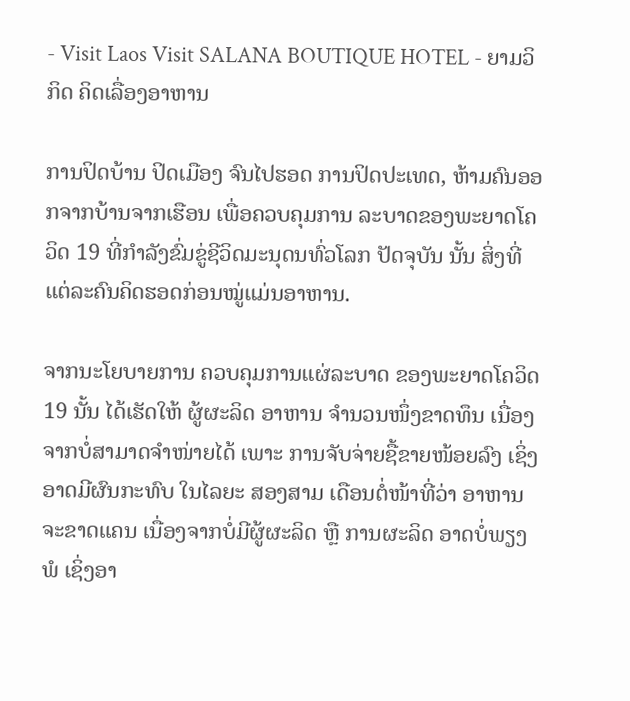- Visit Laos Visit SALANA BOUTIQUE HOTEL - ຍາມວິກິດ ຄິດເລື່ອງອາຫານ

ການປິດບ້ານ ປິດເມືອງ ຈົນໄປຮອດ ການປິດປະເທດ, ຫ້າມຄົນອອກຈາກບ້ານຈາກເຮືອນ ເພື່ອຄວບຄຸມການ ລະບາດຂອງພະຍາດໂຄວິດ 19 ທີ່ກຳລັງຂົ່ມຂູ່ຊີວິດມະນຸດນທົ່ວໂລກ ປັດຈຸບັນ ນັ້ນ ສິ່ງທີ່ແຕ່ລະຄົນຄິດຮອດກ່ອນໝູ່ແມ່ນອາຫານ.

ຈາກນະໂຍບາຍການ ຄວບຄຸມການແຜ່ລະບາດ ຂອງພະຍາດໂຄວິດ 19 ນັ້ນ ໄດ້ເຮັດໃຫ້ ຜູ້ຜະລິດ ອາຫານ ຈຳນວນໜຶ່ງຂາດທຶນ ເນື່ອງຈາກບໍ່ສາມາດຈຳໜ່າຍໄດ້ ເພາະ ການຈັບຈ່າຍຊື້ຂາຍໜ້ອຍລົງ ເຊິ່ງອາດມີຜົນກະທົບ ໃນໄລຍະ ສອງສາມ ເດືອນຕໍ່ໜ້າທີ່ວ່າ ອາຫານຈະຂາດແຄນ ເນື່ອງຈາກບໍ່ມີຜູ້ຜະລິດ ຫຼື ການຜະລິດ ອາດບໍ່ພຽງພໍ ເຊິ່ງອາ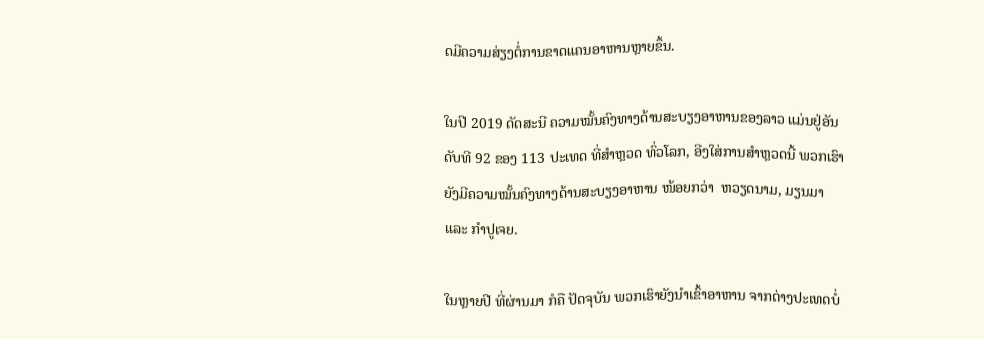ດມີຄວາມສ່ຽງຕໍ່ການຂາດແຄນອາຫານຫຼາຍຂຶ້ນ.

ໃນປີ 2019 ດັດສະນີ ຄວາມໝັ້ນຄົງທາງດ້ານສະບຽງອາຫານຂອງລາວ ແມ່ນຢູ່ອັນດັບທີ 92 ຂອງ 113 ປະເທດ ທີ່ສຳຫຼວດ ທົ່ວໂລກ, ອີງໃສ່ການສຳຫຼວດນີ້ ພວກເຮົາຍັງມີຄວາມໝັ້ນຄົງທາງດ້ານສະບຽງອາຫານ ໜ້ອຍກວ່າ  ຫວຽດນາມ, ມຽນມາ ແລະ ກຳປູເຈຍ.

ໃນຫຼາຍປີ ທີ່ຜ່ານມາ ກໍຄື ປັດຈຸບັນ ພວກເຮົາຍັງນຳເຂົ້າອາຫານ ຈາກຕ່າງປະເທດບໍ່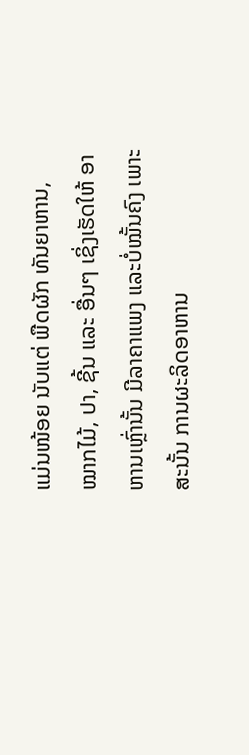ແມ່ນໜ້ອຍ ນັບແຕ່ ພືດຜັກ ທັນຍາຫານ, ໝາກໄມ້, ປາ, ຊີ້ນ ແລະ ອື່ນໆ ເຊິ່ງເຮັດໃຫ້ ອາຫານເຫຼົ່ານັ້ນ ມີລາຄາແພງ ແລະບໍ່ໝັ້ນຄົງ ເພາະສະນັ້ນ ການຜະລິດອາຫານ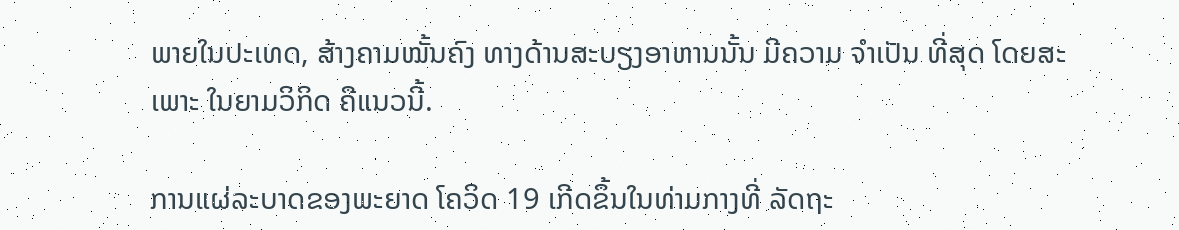ພາຍໃນປະເທດ, ສ້າງຄາມໝັ້ນຄົງ ທາງດ້ານສະບຽງອາຫານນັ້ນ ມີຄວາມ ຈຳເປັນ ທີ່ສຸດ ໂດຍສະເພາະ ໃນຍາມວິກິດ ຄືແນວນີ້.

ການແຜ່ລະບາດຂອງພະຍາດ ໂຄວິດ 19 ເກີດຂຶ້ນໃນທ່າມກາງທີ່ ລັດຖະ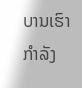ບານເຮົາກຳລັງ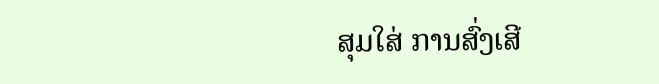ສຸມໃສ່ ການສົ່ງເສີ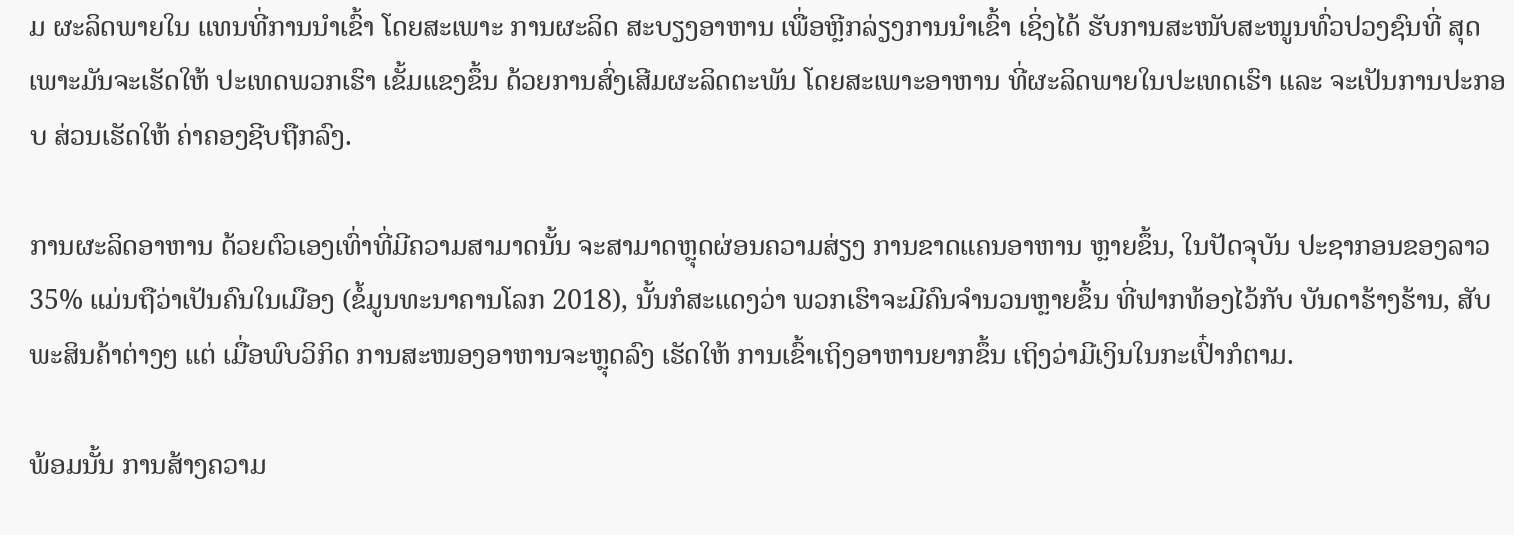ມ ຜະລິດພາຍໃນ ແທນທີ່ການນຳເຂົ້າ ໂດຍສະເພາະ ການຜະລິດ ສະບຽງອາຫານ ເພື່ອຫຼີກລ່ຽງການນຳເຂົ້າ ເຊິ່ງໄດ້ ຮັບການສະໜັບສະໜູນທົ່ວປວງຊົນທີ່ ສຸດ ເພາະມັນຈະເຮັດໃຫ້ ປະເທດພວກເຮົາ ເຂັ້ມແຂງຂຶ້ນ ດ້ວຍການສົ່ງເສີມຜະລິດຕະພັນ ໂດຍສະເພາະອາຫານ ທີ່ຜະລິດພາຍໃນປະເທດເຮົາ ແລະ ຈະເປັນການປະກອບ ສ່ວນເຮັດໃຫ້ ຄ່າຄອງຊີບຖືກລົງ.

ການຜະລິດອາຫານ ດ້ວຍຕົວເອງເທົ່າທີ່ມີຄວາມສາມາດນັ້ນ ຈະສາມາດຫຼຸດຜ່ອນຄວາມສ່ຽງ ການຂາດແຄນອາຫານ ຫຼາຍຂຶ້ນ, ໃນປັດຈຸບັນ ປະຊາກອນຂອງລາວ 35% ແມ່ນຖືວ່າເປັນຄົນໃນເມືອງ (ຂໍ້ມູນທະນາຄານໂລກ 2018), ນັ້ນກໍສະແດງວ່າ ພວກເຮົາຈະມີຄົນຈຳນວນຫຼາຍຂຶ້ນ ທີ່ຟາກທ້ອງໄວ້ກັບ ບັນດາຮ້າງຮ້ານ, ສັບພະສິນຄ້າຕ່າງໆ ແຕ່ ເມື່ອພົບວິກິດ ການສະໜອງອາຫານຈະຫຼຸດລົງ ເຮັດໃຫ້ ການເຂົ້າເຖິງອາຫານຍາກຂຶ້ນ ເຖິງວ່າມີເງິນໃນກະເປົ໋າກໍຕາມ.

ພ້ອມນັ້ນ ການສ້າງຄວາມ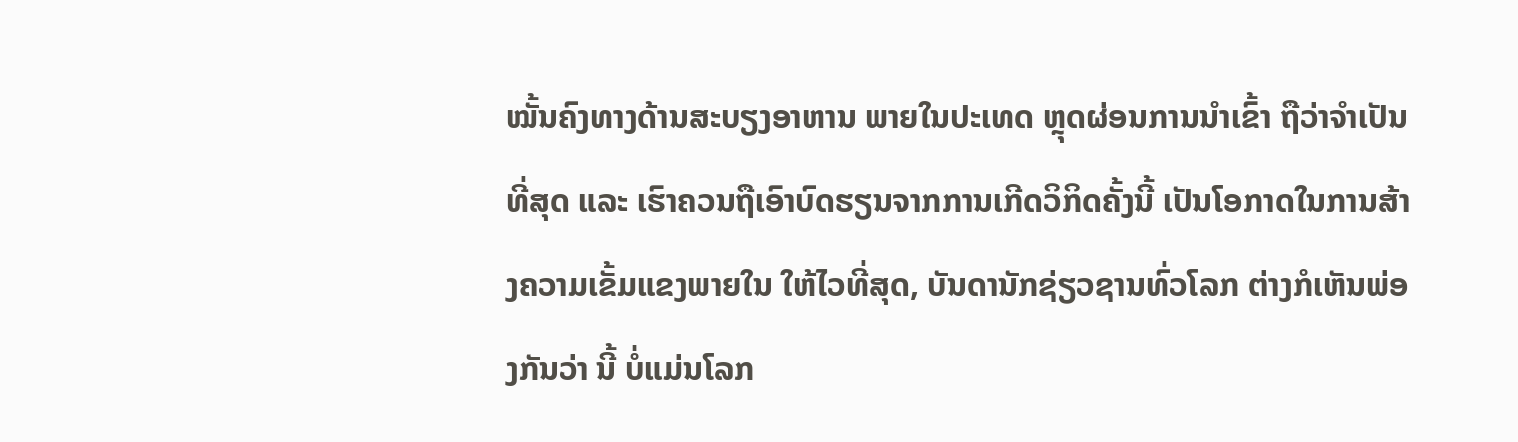ໝັ້ນຄົງທາງດ້ານສະບຽງອາຫານ ພາຍໃນປະເທດ ຫຼຸດຜ່ອນການນຳເຂົ້າ ຖືວ່າຈຳເປັນ ທີ່ສຸດ ແລະ ເຮົາຄວນຖືເອົາບົດຮຽນຈາກການເກີດວິກິດຄັ້ງນີ້ ເປັນໂອກາດໃນການສ້າງຄວາມເຂັ້ມແຂງພາຍໃນ ໃຫ້ໄວທີ່ສຸດ, ບັນດານັກຊ່ຽວຊານທົ່ວໂລກ ຕ່າງກໍເຫັນພ່ອງກັນວ່າ ນີ້ ບໍ່ແມ່ນໂລກ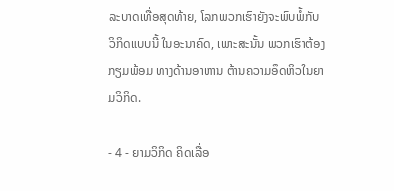ລະບາດເທື່ອສຸດທ້າຍ, ໂລກພວກເຮົາຍັງຈະພົບພໍ້ກັບ ວິກິດແບບນີ້ ໃນອະນາຄົດ, ເພາະສະນັ້ນ ພວກເຮົາຕ້ອງກຽມພ້ອມ ທາງດ້ານອາຫານ ຕ້ານຄວາມອຶດຫິວໃນຍາມວິກິດ.

- 4 - ຍາມວິກິດ ຄິດເລື່ອ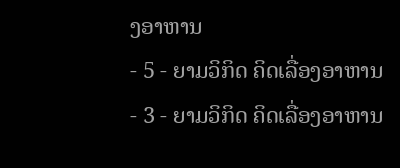ງອາຫານ
- 5 - ຍາມວິກິດ ຄິດເລື່ອງອາຫານ
- 3 - ຍາມວິກິດ ຄິດເລື່ອງອາຫານ